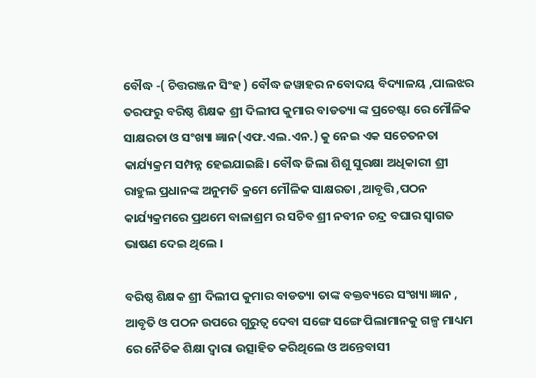ବୌଦ୍ଧ -( ଚିତ୍ତରଞ୍ଜନ ସିଂହ ) ବୌଦ୍ଧ ଜୱାହର ନବୋଦୟ ବିଦ୍ୟାଳୟ ,ପାଲଝର ତରଫରୁ ବରିଷ୍ଠ ଶିକ୍ଷକ ଶ୍ରୀ ଦିଲୀପ କୁମାର ବାଡତ୍ୟା ଙ୍କ ପ୍ରଚେଷ୍ଟା ରେ ମୌଳିକ ସାକ୍ଷରତା ଓ ସଂଖ୍ୟା ଜ୍ଞାନ(ଏଫ.ଏଲ.ଏନ.) କୁ ନେଇ ଏକ ସଚେତନତା କାର୍ଯ୍ୟକ୍ରମ ସମ୍ପନ୍ନ ହେଇଯାଇଛି। ବୌଦ୍ଧ ଜିଲା ଶିଶୁ ସୁରକ୍ଷା ଅଧିକାରୀ ଶ୍ରୀ ରାହୁଲ ପ୍ରଧାନଙ୍କ ଅନୁମତି କ୍ରମେ ମୌଳିକ ସାକ୍ଷରତା ,ଆବୃତ୍ତି ,ପଠନ କାର୍ଯ୍ୟକ୍ରମରେ ପ୍ରଥମେ ବାଳାଶ୍ରମ ର ସଚିବ ଶ୍ରୀ ନବୀନ ଚନ୍ଦ୍ର ବଘାର ସ୍ଵାଗତ ଭାଷଣ ଦେଇ ଥିଲେ ।

ବରିଷ୍ଠ ଶିକ୍ଷକ ଶ୍ରୀ ଦିଲୀପ କୁମାର ବାଡତ୍ୟା ତାଙ୍କ ବକ୍ତବ୍ୟରେ ସଂଖ୍ୟା ଜ୍ଞାନ , ଆବୃତି ଓ ପଠନ ଉପରେ ଗୁରୁତ୍ଵ ଦେବା ସଙ୍ଗେ ସଙ୍ଗେ ପିଲାମାନକୁ ଗଳ୍ପ ମାଧ୍ୟମ ରେ ନୈତିକ ଶିକ୍ଷା ଦ୍ଵାରା ଉତ୍ସାହିତ କରିଥିଲେ ଓ ଅନ୍ତେବାସୀ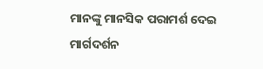ମାନଙ୍କୁ ମାନସିକ ପରାମର୍ଶ ଦେଇ ମାର୍ଗଦର୍ଶନ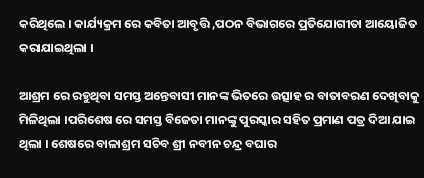କରିଥିଲେ । କାର୍ଯ୍ୟକ୍ରମ ରେ କବିତା ଆବୃତ୍ତି ,ପଠନ ବିଭାଗରେ ପ୍ରତିଯୋଗୀତା ଆୟୋଜିତ କରାଯାଇଥିଲା ।

ଆଶ୍ରମ ରେ ରହୁଥିବା ସମସ୍ତ ଅନ୍ତେବାସୀ ମାନଙ୍କ ଭିତରେ ଉତ୍ସାହ ର ବାତାବରଣ ଦେଖିବାକୁ ମିଳିଥିଲା ।ପରିଶେଷ ରେ ସମସ୍ତ ବିଜେତା ମାନଙ୍କୁ ପୁରସ୍କାର ସହିତ ପ୍ରମାଣ ପତ୍ର ଦିଆ ଯାଇ ଥିଲା । ଶେଷରେ ବାଳାଶ୍ରମ ସଚିବ ଶ୍ରୀ ନବୀନ ଚନ୍ଦ୍ର ବଘାର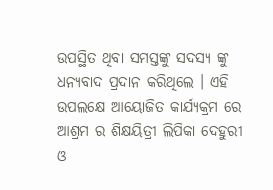ଉପସ୍ଥିତ ଥିବା ସମସ୍ତଙ୍କୁ ସଦସ୍ୟ ଙ୍କୁ ଧନ୍ୟବାଦ ପ୍ରଦାନ କରିଥିଲେ । ଏହି ଉପଲକ୍ଷେ ଆୟୋଜିତ କାର୍ଯ୍ୟକ୍ରମ ରେ ଆଶ୍ରମ ର ଶିକ୍ଷୟିତ୍ରୀ ଲିପିକା ଦେହୁରୀ ଓ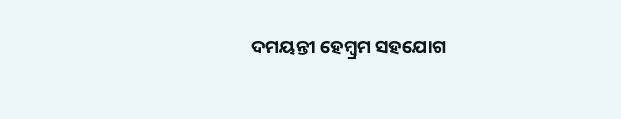ଦମୟନ୍ତୀ ହେମ୍ବ୍ରମ ସହଯୋଗ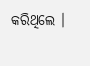କରିଥିଲେ ।